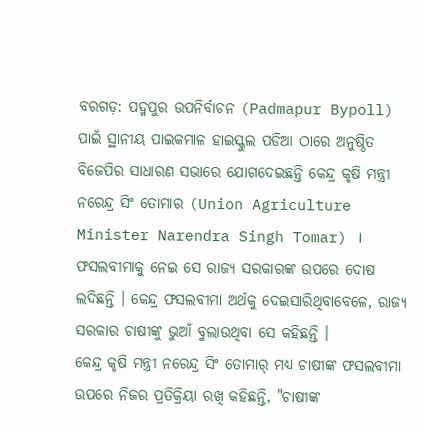ବରଗଡ଼: ପଦ୍ମପୁର ଉପନିର୍ବାଚନ (Padmapur Bypoll) ପାଇଁ ସ୍ଥାନୀୟ ପାଇକମାଳ ହାଇସ୍କୁଲ ପଡିଆ ଠାରେ ଅନୁଷ୍ଠିତ ବିଜେପିର ସାଧାରଣ ସଭାରେ ଯୋଗଦେଇଛନ୍ତି କେନ୍ଦ୍ର କୃଷି ମନ୍ତ୍ରୀ ନରେନ୍ଦ୍ର ସିଂ ତୋମାର (Union Agriculture Minister Narendra Singh Tomar) । ଫସଲବୀମାକୁ ନେଇ ସେ ରାଜ୍ୟ ସରକାରଙ୍କ ଉପରେ ଦୋଷ ଲଦିଛନ୍ତି । କେନ୍ଦ୍ର ଫସଲବୀମା ଅର୍ଥକୁ ଦେଇସାରିଥିବାବେଳେ, ରାଜ୍ୟ ସରକାର ଚାଷୀଙ୍କୁ ଭୁଆଁ ବୁଲାଉଥିବା ସେ କହିଛନ୍ତି ।
କେନ୍ଦ୍ର କୃଷି ମନ୍ତ୍ରୀ ନରେନ୍ଦ୍ର ସିଂ ତୋମାର୍ ମଧ୍ୟ ଚାଷୀଙ୍କ ଫସଲବୀମା ଉପରେ ନିଜର ପ୍ରତିକ୍ରିୟା ରଖି କହିଛନ୍ତି, "ଚାଷୀଙ୍କ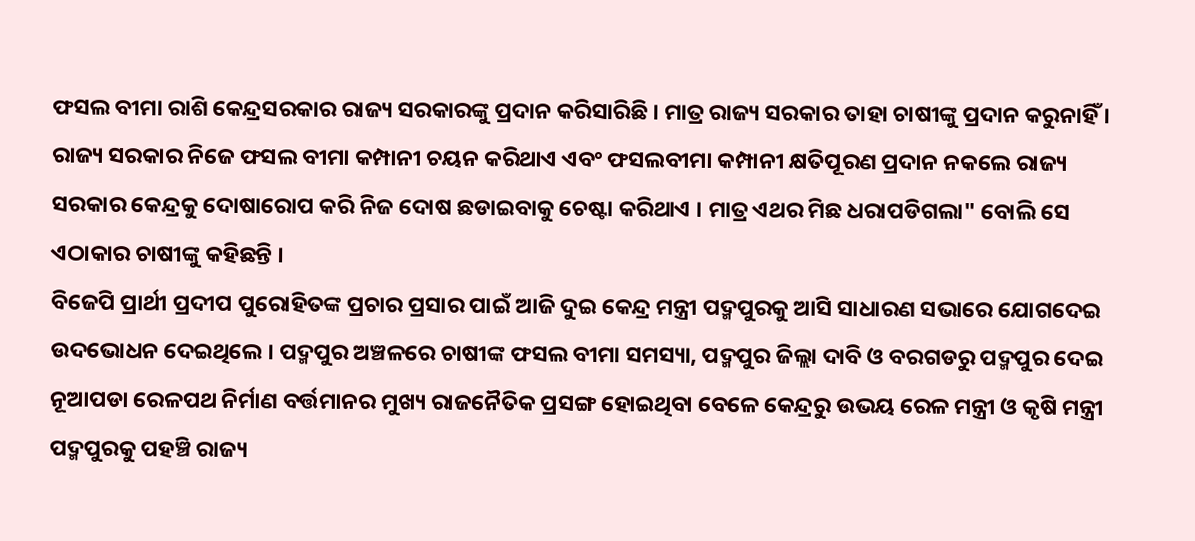ଫସଲ ବୀମା ରାଶି କେନ୍ଦ୍ରସରକାର ରାଜ୍ୟ ସରକାରଙ୍କୁ ପ୍ରଦାନ କରିସାରିଛି । ମାତ୍ର ରାଜ୍ୟ ସରକାର ତାହା ଚାଷୀଙ୍କୁ ପ୍ରଦାନ କରୁନାହିଁ । ରାଜ୍ୟ ସରକାର ନିଜେ ଫସଲ ବୀମା କମ୍ପାନୀ ଚୟନ କରିଥାଏ ଏବଂ ଫସଲବୀମା କମ୍ପାନୀ କ୍ଷତିପୂରଣ ପ୍ରଦାନ ନକଲେ ରାଜ୍ୟ ସରକାର କେନ୍ଦ୍ରକୁ ଦୋଷାରୋପ କରି ନିଜ ଦୋଷ ଛଡାଇବାକୁ ଚେଷ୍ଟା କରିଥାଏ । ମାତ୍ର ଏଥର ମିଛ ଧରାପଡିଗଲା" ବୋଲି ସେ ଏଠାକାର ଚାଷୀଙ୍କୁ କହିଛନ୍ତି ।
ବିଜେପି ପ୍ରାର୍ଥୀ ପ୍ରଦୀପ ପୁରୋହିତଙ୍କ ପ୍ରଚାର ପ୍ରସାର ପାଇଁ ଆଜି ଦୁଇ କେନ୍ଦ୍ର ମନ୍ତ୍ରୀ ପଦ୍ମପୁରକୁ ଆସି ସାଧାରଣ ସଭାରେ ଯୋଗଦେଇ ଉଦଭୋଧନ ଦେଇଥିଲେ । ପଦ୍ମପୁର ଅଞ୍ଚଳରେ ଚାଷୀଙ୍କ ଫସଲ ବୀମା ସମସ୍ୟା, ପଦ୍ମପୁର ଜିଲ୍ଲା ଦାବି ଓ ବରଗଡରୁ ପଦ୍ମପୁର ଦେଇ ନୂଆପଡା ରେଳପଥ ନିର୍ମାଣ ବର୍ତ୍ତମାନର ମୁଖ୍ୟ ରାଜନୈତିକ ପ୍ରସଙ୍ଗ ହୋଇଥିବା ବେଳେ କେନ୍ଦ୍ରରୁ ଉଭୟ ରେଳ ମନ୍ତ୍ରୀ ଓ କୃଷି ମନ୍ତ୍ରୀ ପଦ୍ମପୁରକୁ ପହଞ୍ଚି ରାଜ୍ୟ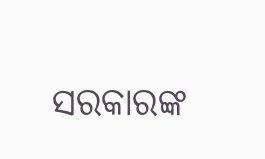ସରକାରଙ୍କ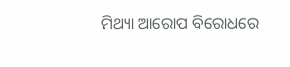ମିଥ୍ୟା ଆରୋପ ବିରୋଧରେ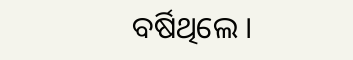ବର୍ଷିଥିଲେ ।